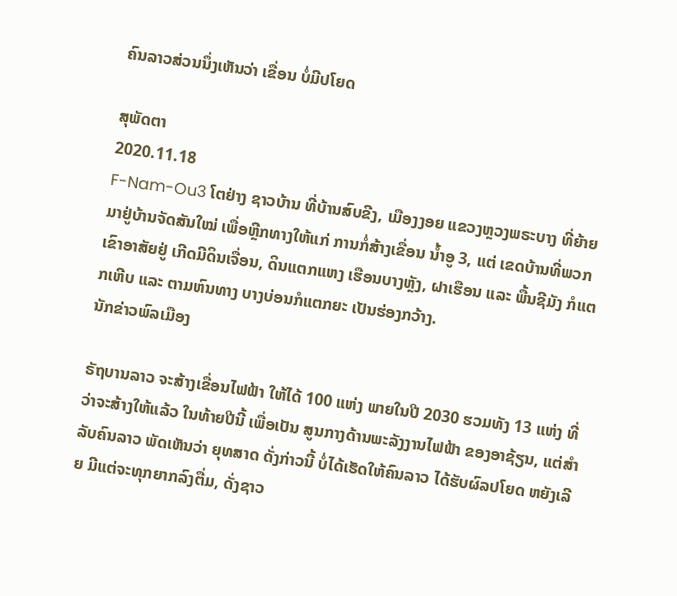ຄົນລາວສ່ວນນຶ່ງເຫັນວ່າ ເຂື່ອນ ບໍ່ມີປໂຍດ

ສຸພັດຕາ
2020.11.18
F-Nam-Ou3 ໂຕຢ່າງ ຊາວບ້ານ ທີ່ບ້ານສົບຂີງ, ເມືອງງອຍ ແຂວງຫຼວງພຣະບາງ ທີ່ຍ້າຍມາຢູ່ບ້ານຈັດສັນໃໝ່ ເພື່ອຫຼີກທາງໃຫ້ແກ່ ການກໍ່ສ້າງເຂື່ອນ ນ້ຳອູ 3, ແຕ່ ເຂດບ້ານທີ່ພວກເຂົາອາສັຍຢູ່ ເກີດມີດິນເຈື່ອນ, ດິນແຕກແຫງ ເຮືອນບາງຫຼັງ, ຝາເຮືອນ ແລະ ພື້ນຊີມັງ ກໍແຕກເຫີບ ແລະ ຕາມຫົນທາງ ບາງບ່ອນກໍແຕກຍະ ເປັນຮ່ອງກວ້າງ.
ນັກຂ່າວພົລເມືອງ

ຣັຖບານລາວ ຈະສ້າງເຂື່ອນໄຟຟ້າ ໃຫ້ໄດ້ 100 ແຫ່ງ ພາຍໃນປີ 2030 ຮວມທັງ 13 ແຫ່ງ ທີ່ວ່າຈະສ້າງໃຫ້ແລ້ວ ໃນທ້າຍປີນີ້ ເພື່ອເປັນ ສູນກາງດ້ານພະລັງງານໄຟຟ້າ ຂອງອາຊ້ຽນ, ແຕ່ສໍາລັບຄົນລາວ ພັດເຫັນວ່າ ຍຸທສາດ ດັ່ງກ່າວນີ້ ບໍ່ໄດ້ເຮັດໃຫ້ຄົນລາວ ໄດ້ຮັບຜົລປໂຍດ ຫຍັງເລີຍ ມີແຕ່ຈະທຸກຍາກລົງຕື່ມ, ດັ່ງຊາວ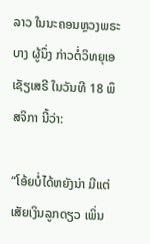ລາວ ໃນນະຄອນຫຼວງພຣະບາງ ຜູ້ນຶ່ງ ກ່າວຕໍ່ວິທຍຸເອເຊັຽເສຣີ ໃນວັນທີ 18 ພຶສຈິກາ ນີ້ວ່າ:

“ໂອ້ຍບໍ່ໄດ້ຫຍັງນ່າ ມີແຕ່ເສັຍເງິນລູກດຽວ ເພິ່ນ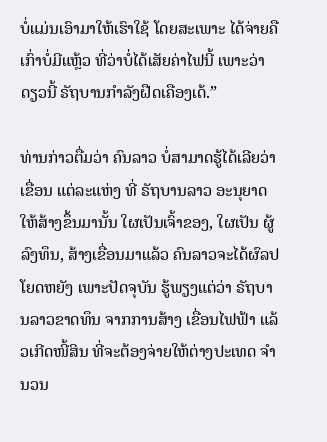ບໍ່ແມ່ນເອົາມາໃຫ້ເຮົາໃຊ້ ໂດຍສະເພາະ ໄດ້ຈ່າຍຄືເກົ່າບໍ່ມີແຫຼ້ວ ທີ່ວ່າບໍ່ໄດ້ເສັຍຄ່າໄຟນີ້ ເພາະວ່າ ດຽວນີ້ ຣັຖບານກໍາລັງຝືດເຄືອງເດ້.”

ທ່ານກ່າວຕື່ມວ່າ ຄົນລາວ ບໍ່ສາມາດຮູ້ໄດ້ເລີຍວ່າ ເຂື່ອນ ແຕ່ລະແຫ່ງ ທີ່ ຣັຖບານລາວ ອະນຸຍາດໃຫ້ສ້າງຂຶ້ນມານັ້ນ ໃຜເປັນເຈົ້າຂອງ, ໃຜເປັນ ຜູ້ລົງທຶນ, ສ້າງເຂື່ອນມາແລ້ວ ຄົນລາວຈະໄດ້ຜົລປໂຍດຫຍັງ ເພາະປັດຈຸບັນ ຮູ້ພຽງແຕ່ວ່າ ຣັຖບານລາວຂາດທຶນ ຈາກການສ້າງ ເຂື່ອນໄຟຟ້າ ແລ້ວເກີດໜີ້ສິນ ທີ່ຈະຕ້ອງຈ່າຍໃຫ້ຕ່າງປະເທດ ຈໍານວນ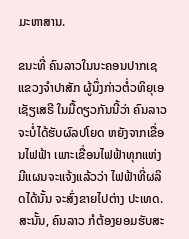ມະຫາສານ.

ຂນະທີ່ ຄົນລາວໃນນະຄອນປາກເຊ ແຂວງຈໍາປາສັກ ຜູ້ນຶ່ງກ່າວຕໍ່ວທິຍຸເອເຊັຽເສຣີ ໃນມື້ດຽວກັນນີ້ວ່າ ຄົນລາວ ຈະບໍ່ໄດ້ຮັບຜົລປໂຍດ ຫຍັງຈາກເຂື່ອນໄຟຟ້າ ເພາະເຂື່ອນໄຟຟ້າທຸກແຫ່ງ ມີແຜນຈະແຈ້ງແລ້ວວ່າ ໄຟຟ້າທີ່ຜລິດໄດ້ນັ້ນ ຈະສົ່ງຂາຍໄປຕ່າງ ປະເທດ. ສະນັ້ນ, ຄົນລາວ ກໍຕ້ອງຍອມຮັບສະ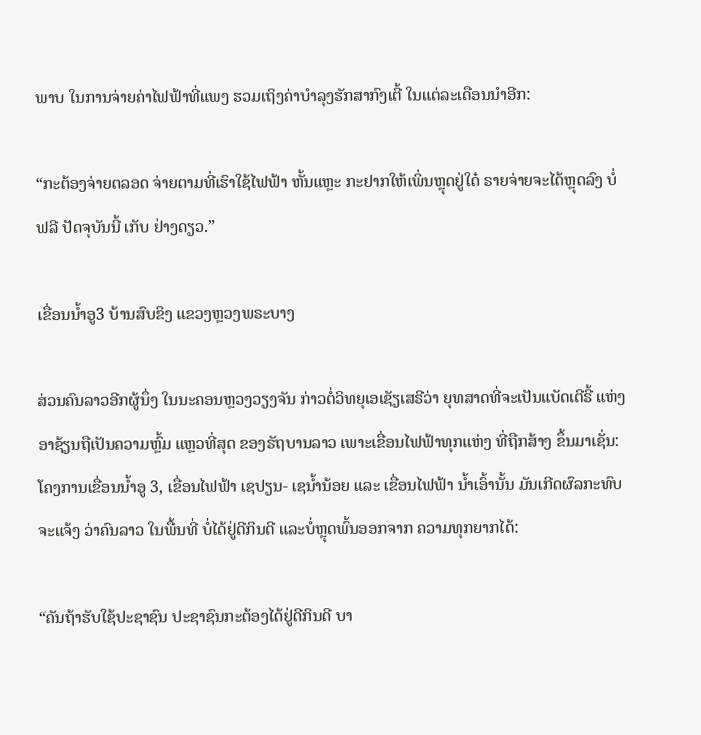ພາບ ໃນການຈ່າຍຄ່າໄຟຟ້າທີ່ແພງ ຮວມເຖິງຄ່າບໍາລຸງຮັກສາກົງເຕີ້ ໃນແຕ່ລະເດືອນນໍາອີກ:

“ກະຕ້ອງຈ່າຍຕລອດ ຈ່າຍຕາມທີ່ເຮົາໃຊ້ໄຟຟ້າ ຫັ້ນແຫຼະ ກະຢາກໃຫ້ເພິ່ນຫຼຸດຢູ່ໃດ໋ ຣາຍຈ່າຍຈະໄດ້ຫຼຸດລົງ ບໍ່ຟລີ ປັດຈຸບັນນີ້ ເກັບ ຢ່າງດຽວ.”

ເຂື່ອນນໍ້າອູ3 ບ້ານສົບຂິງ ແຂວງຫຼວງພຣະບາງ

ສ່ວນຄົນລາວອີກຜູ້ນຶ່ງ ໃນນະຄອນຫຼວງວຽງຈັນ ກ່າວຕໍ່ວິທຍຸເອເຊັຽເສຣີວ່າ ຍຸທສາດທີ່ຈະເປັນແບັດເຕີຣີ້ ແຫ່ງອາຊ້ຽນຖືເປັນຄວາມຫຼົ້ມ ແຫຼວທີ່ສຸດ ຂອງຣັຖບານລາວ ເພາະເຂື່ອນໄຟຟ້າທຸກແຫ່ງ ທີ່ຖືກສ້າງ ຂຶ້ນມາເຊັ່ນ: ໂຄງການເຂື່ອນນໍ້າອູ 3, ເຂື່ອນໄຟຟ້າ ເຊປຽນ- ເຊນໍ້ານ້ອຍ ແລະ ເຂື່ອນໄຟຟ້າ ນໍ້າເອົ້ານັ້ນ ມັນເກີດຜົລກະທົບຈະແຈ້ງ ວ່າຄົນລາວ ໃນພື້ນທີ່ ບໍ່ໄດ້ຢູ່ດີກິນດີ ແລະບໍ່ຫຼຸດພົ້ນອອກຈາກ ຄວາມທຸກຍາກໄດ້:

“ຄັນຖ້າຮັບໃຊ້ປະຊາຊົນ ປະຊາຊົນກະຕ້ອງໄດ້ຢູ່ດີກິນດີ ບາ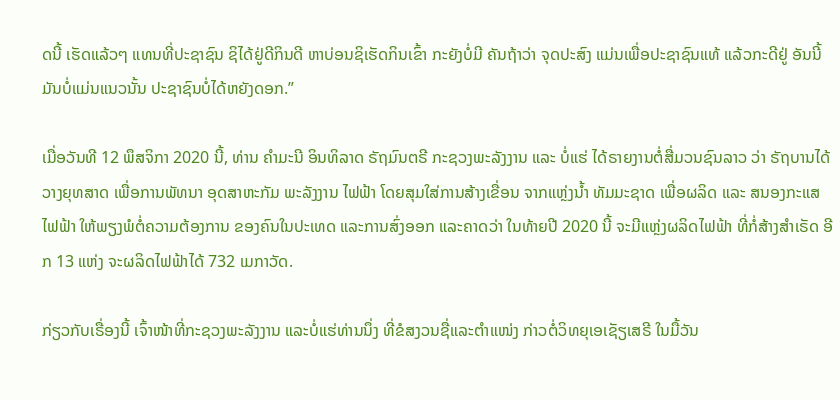ດນີ້ ເຮັດແລ້ວໆ ແທນທີ່ປະຊາຊົນ ຊິໄດ້ຢູ່ດີກິນດີ ຫາບ່ອນຊິເຮັດກິນເຂົ້າ ກະຍັງບໍ່ມີ ຄັນຖ້າວ່າ ຈຸດປະສົງ ແມ່ນເພື່ອປະຊາຊົນແທ້ ແລ້ວກະດີຢູ່ ອັນນີ້ ມັນບໍ່ແມ່ນແນວນັ້ນ ປະຊາຊົນບໍ່ໄດ້ຫຍັງດອກ.”

ເມື່ອວັນທີ 12 ພຶສຈິກາ 2020 ນີ້, ທ່ານ ຄໍາມະນີ ອິນທິລາດ ຣັຖມົນຕຣີ ກະຊວງພະລັງງານ ແລະ ບໍ່ແຮ່ ໄດ້ຣາຍງານຕໍ່ສື່ມວນຊົນລາວ ວ່າ ຣັຖບານໄດ້ວາງຍຸທສາດ ເພື່ອການພັທນາ ອຸດສາຫະກັມ ພະລັງງານ ໄຟຟ້າ ໂດຍສຸມໃສ່ການສ້າງເຂື່ອນ ຈາກແຫຼ່ງນໍ້າ ທັມມະຊາດ ເພື່ອຜລິດ ແລະ ສນອງກະແສໄຟຟ້າ ໃຫ້ພຽງພໍຕໍ່ຄວາມຕ້ອງການ ຂອງຄົນໃນປະເທດ ແລະການສົ່ງອອກ ແລະຄາດວ່າ ໃນທ້າຍປີ 2020 ນີ້ ຈະມີແຫຼ່ງຜລິດໄຟຟ້າ ທີ່ກໍ່ສ້າງສໍາເຣັດ ອີກ 13 ແຫ່ງ ຈະຜລິດໄຟຟ້າໄດ້ 732 ເມກາວັດ.

ກ່ຽວກັບເຣື່ອງນີ້ ເຈົ້າໜ້າທີ່ກະຊວງພະລັງງານ ແລະບໍ່ແຮ່ທ່ານນຶ່ງ ທີ່ຂໍສງວນຊື່ແລະຕໍາແໜ່ງ ກ່າວຕໍ່ວິທຍຸເອເຊັຽເສຣີ ໃນມື້ວັນ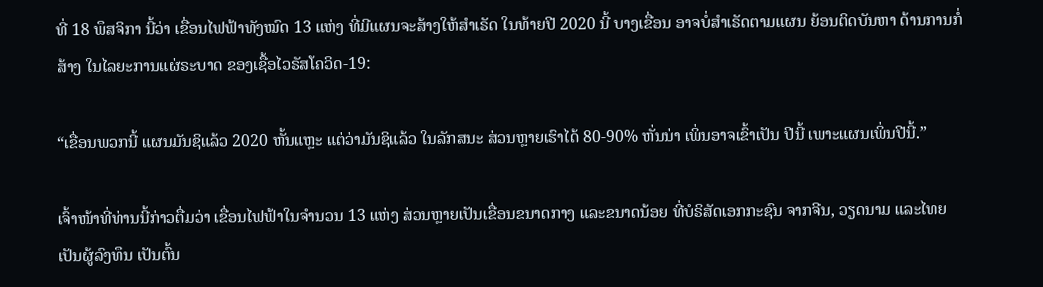ທີ່ 18 ພຶສຈິກາ ນີ້ວ່າ ເຂື່ອນໄຟຟ້າທັງໝົດ 13 ແຫ່ງ ທີ່ມີແຜນຈະສ້າງໃຫ້ສໍາເຣັດ ໃນທ້າຍປີ 2020 ນີ້ ບາງເຂື່ອນ ອາຈບໍ່ສໍາເຣັດຕາມແຜນ ຍ້ອນຕິດບັນຫາ ດ້ານການກໍ່ສ້າງ ໃນໄລຍະການແຜ່ຣະບາດ ຂອງເຊື້ອໄວຣັສໂຄວິດ-19:

“ເຂື່ອນພວກນີ້ ແຜນມັນຊິແລ້ວ 2020 ຫັ້ນແຫຼະ ແຕ່ວ່າມັນຊິແລ້ວ ໃນລັກສນະ ສ່ວນຫຼາຍເຮົາໄດ້ 80-90% ຫັ່ນນ່າ ເພິ່ນອາຈເຂົ້າເປັນ ປີນີ້ ເພາະແຜນເພິ່ນປີນີ້.”

ເຈົ້າໜ້າທີ່ທ່ານນີ້ກ່າວຕື່ມວ່າ ເຂື່ອນໄຟຟ້າໃນຈໍານວນ 13 ແຫ່ງ ສ່ວນຫຼາຍເປັນເຂື່ອນຂນາດກາງ ແລະຂນາດນ້ອຍ ທີ່ບໍຣິສັດເອກກະຊົນ ຈາກຈີນ, ວຽດນາມ ແລະໄທຍ ເປັນຜູ້ລົງທຶນ ເປັນຕົ້ນ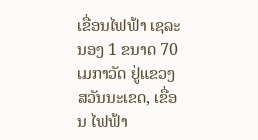ເຂື່ອນໄຟຟ້າ ເຊລະນອງ 1 ຂນາດ 70 ເມກາວັດ ຢູ່ແຂວງສວັນນະເຂດ, ເຂື່ອນ ໄຟຟ້າ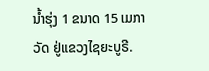ນໍ້າຮຸ່ງ 1 ຂນາດ 15 ເມກາວັດ ຢູ່ແຂວງໄຊຍະບູຣີ.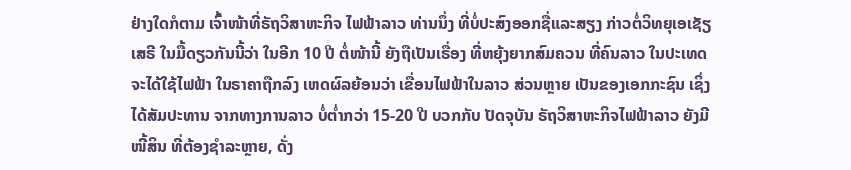ຢ່າງໃດກໍຕາມ ເຈົ້າໜ້າທີ່ຣັຖວິສາຫະກິຈ ໄຟຟ້າລາວ ທ່ານນຶ່ງ ທີ່ບໍ່ປະສົງອອກຊື່ແລະສຽງ ກ່າວຕໍ່ວິທຍຸເອເຊັຽເສຣີ ໃນມື້ດຽວກັນນີ້ວ່າ ໃນອີກ 10 ປີ ຕໍ່ໜ້ານີ້ ຍັງຖືເປັນເຣື່ອງ ທີ່ຫຍຸ້ງຍາກສົມຄວນ ທີ່ຄົນລາວ ໃນປະເທດ ຈະໄດ້ໃຊ້ໄຟຟ້າ ໃນຣາຄາຖືກລົງ ເຫດຜົລຍ້ອນວ່າ ເຂື່ອນໄຟຟ້າໃນລາວ ສ່ວນຫຼາຍ ເປັນຂອງເອກກະຊົນ ເຊິ່ງໄດ້ສັມປະທານ ຈາກທາງການລາວ ບໍ່ຕໍ່າກວ່າ 15-20 ປີ ບວກກັບ ປັດຈຸບັນ ຣັຖວິສາຫະກິຈໄຟຟ້າລາວ ຍັງມີໜີ້ສິນ ທີ່ຕ້ອງຊໍາລະຫຼາຍ, ດັ່ງ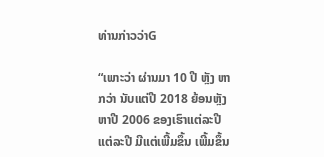ທ່ານກ່າວວ່າG

“ເພາະວ່າ ຜ່ານມາ 10 ປີ ຫຼັງ ຫາກວ່າ ນັບແຕ່ປີ 2018 ຍ້ອນຫຼັງ ຫາປີ 2006 ຂອງເຮົາແຕ່ລະປີ ແຕ່ລະປີ ມີແຕ່ເພີ້ມຂຶ້ນ ເພີ້ມຂຶ້ນ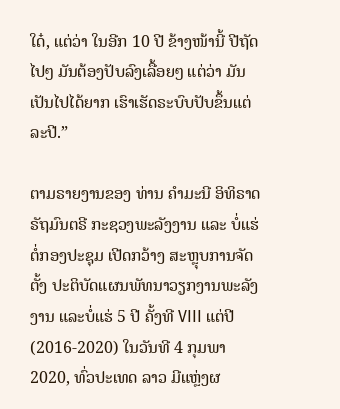ໃດ໋, ແຕ່ວ່າ ໃນອີກ 10 ປີ ຂ້າງໜ້ານີ້ ປີຖັດໄປໆ ມັນຕ້ອງປັບລົງເລື້ອຍໆ ແຕ່ວ່າ ມັນເປັນໄປໄດ້ຍາກ ເຮົາເຮັດຣະບົບປັບຂຶ້ນແຕ່ລະປີ.”

ຕາມຣາຍງານຂອງ ທ່ານ ຄໍາມະນີ ອິທິຣາດ ຣັຖມົນຕຣີ ກະຊວງພະລັງງານ ແລະ ບໍ່ແຮ່ ຕໍ່ກອງປະຊຸມ ເປີດກວ້າງ ສະຫຼຸບການຈັດຕັ້ງ ປະຕິບັດແຜນພັທນາວຽກງານພະລັງງານ ແລະບໍ່ແຮ່ 5 ປີ ຄັ້ງທີ VIII ແຕ່ປີ (2016-2020) ໃນວັນທີ 4 ກຸມພາ 2020, ທົ່ວປະເທດ ລາວ ມີແຫຼ່ງຜ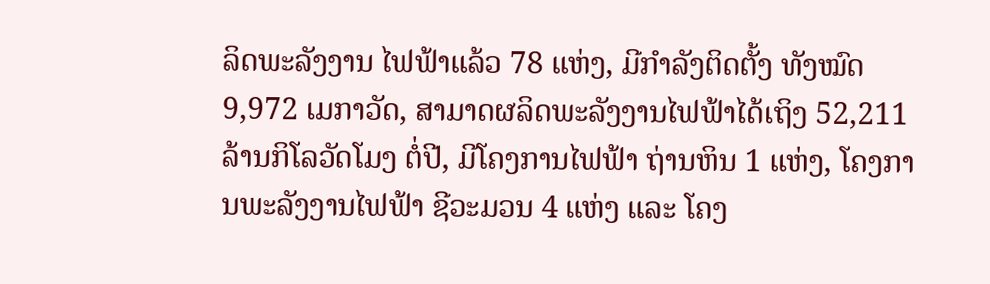ລິດພະລັງງານ ໄຟຟ້າແລ້ວ 78 ແຫ່ງ, ມີກຳລັງຕິດຕັ້ງ ທັງໝົດ 9,972 ເມກາວັດ, ສາມາດຜລິດພະລັງງານໄຟຟ້າໄດ້ເຖິງ 52,211 ລ້ານກິໂລວັດໂມງ ຕໍ່ປີ, ມີໂຄງການໄຟຟ້າ ຖ່ານຫິນ 1 ແຫ່ງ, ໂຄງການພະລັງງານໄຟຟ້າ ຊີວະມວນ 4 ແຫ່ງ ແລະ ໂຄງ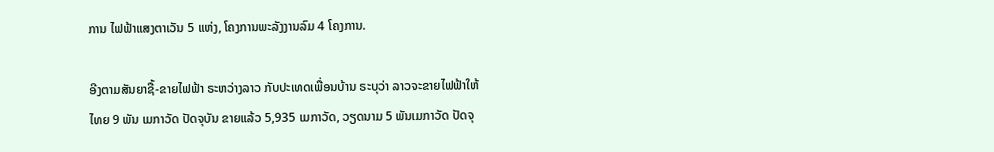ການ ໄຟຟ້າແສງຕາເວັນ 5 ແຫ່ງ, ໂຄງການພະລັງງານລົມ 4 ໂຄງການ.

ອີງຕາມສັນຍາຊື້-ຂາຍໄຟຟ້າ ຣະຫວ່າງລາວ ກັບປະເທດເພື່ອນບ້ານ ຣະບຸວ່າ ລາວຈະຂາຍໄຟຟ້າໃຫ້ໄທຍ 9 ພັນ ເມກາວັດ ປັດຈຸບັນ ຂາຍແລ້ວ 5,935 ເມກາວັດ, ວຽດນາມ 5 ພັນເມກາວັດ ປັດຈຸ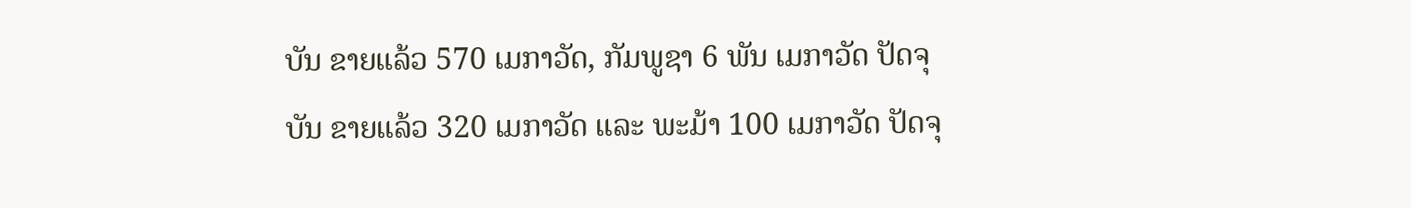ບັນ ຂາຍແລ້ວ 570 ເມກາວັດ, ກັມພູຊາ 6 ພັນ ເມກາວັດ ປັດຈຸບັນ ຂາຍແລ້ວ 320 ເມກາວັດ ແລະ ພະມ້າ 100 ເມກາວັດ ປັດຈຸ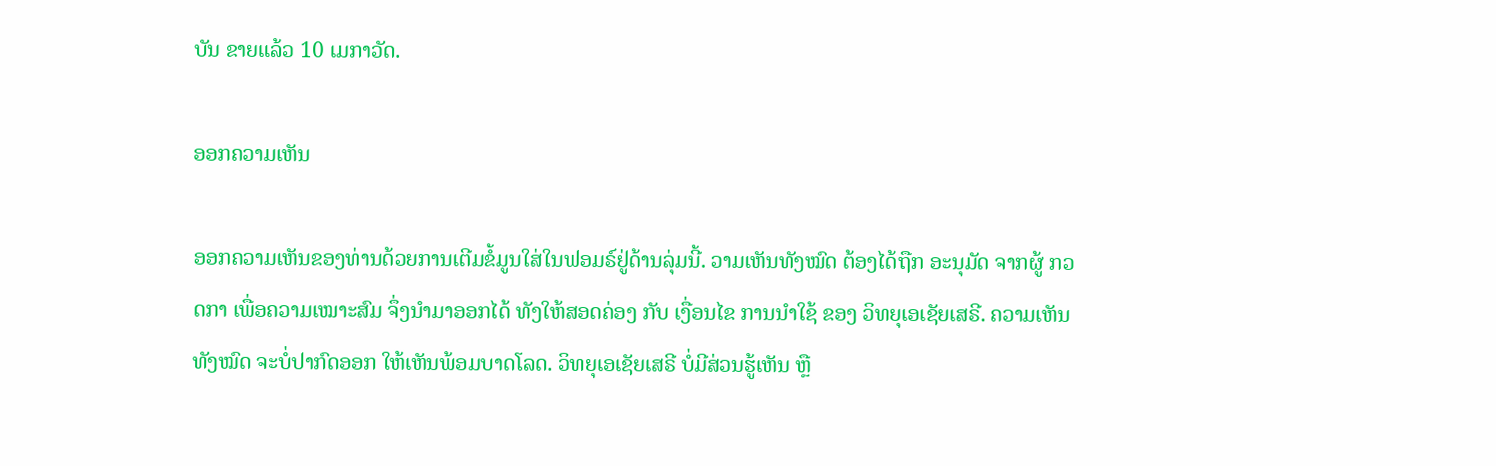ບັນ ຂາຍແລ້ວ 10 ເມກາວັດ.

ອອກຄວາມເຫັນ

ອອກຄວາມເຫັນຂອງທ່ານດ້ວຍການເຕີມຂໍ້ມູນໃສ່ໃນຟອມຣ໌ຢູ່ດ້ານລຸ່ມນີ້. ວາມເຫັນທັງໝົດ ຕ້ອງໄດ້ຖືກ ອະນຸມັດ ຈາກຜູ້ ກວດກາ ເພື່ອຄວາມເໝາະສົມ ຈຶ່ງນໍາມາອອກໄດ້ ທັງໃຫ້ສອດຄ່ອງ ກັບ ເງື່ອນໄຂ ການນຳໃຊ້ ຂອງ ວິທຍຸເອເຊັຍເສຣີ. ຄວາມເຫັນທັງໝົດ ຈະບໍ່ປາກົດອອກ ໃຫ້ເຫັນພ້ອມບາດໂລດ. ວິທຍຸເອເຊັຍເສຣີ ບໍ່ມີສ່ວນຮູ້ເຫັນ ຫຼື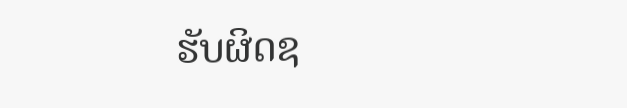ຮັບຜິດຊ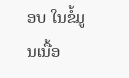ອບ ໃນຂໍ້ມູນເນື້ອ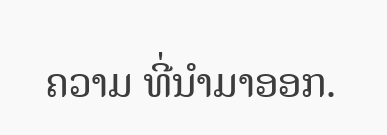ຄວາມ ທີ່ນໍາມາອອກ.